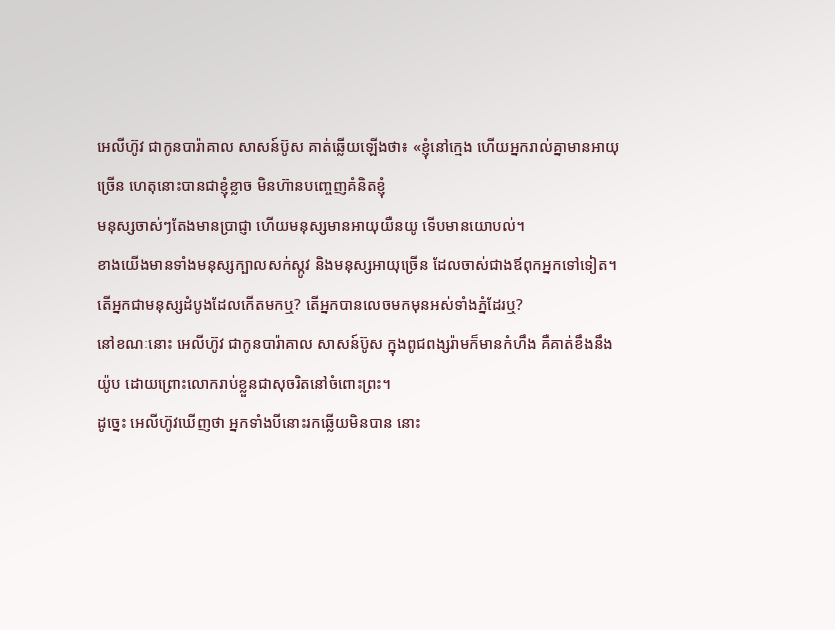អេលីហ៊ូវ ជាកូនបារ៉ាគាល សាសន៍ប៊ូស គាត់ឆ្លើយឡើងថា៖ «ខ្ញុំនៅក្មេង ហើយអ្នករាល់គ្នាមានអាយុច្រើន ហេតុនោះបានជាខ្ញុំខ្លាច មិនហ៊ានបញ្ចេញគំនិតខ្ញុំ
មនុស្សចាស់ៗតែងមានប្រាជ្ញា ហើយមនុស្សមានអាយុយឺនយូ ទើបមានយោបល់។
ខាងយើងមានទាំងមនុស្សក្បាលសក់ស្កូវ និងមនុស្សអាយុច្រើន ដែលចាស់ជាងឪពុកអ្នកទៅទៀត។
តើអ្នកជាមនុស្សដំបូងដែលកើតមកឬ? តើអ្នកបានលេចមកមុនអស់ទាំងភ្នំដែរឬ?
នៅខណៈនោះ អេលីហ៊ូវ ជាកូនបារ៉ាគាល សាសន៍ប៊ូស ក្នុងពូជពង្សរ៉ាមក៏មានកំហឹង គឺគាត់ខឹងនឹងយ៉ូប ដោយព្រោះលោករាប់ខ្លួនជាសុចរិតនៅចំពោះព្រះ។
ដូច្នេះ អេលីហ៊ូវឃើញថា អ្នកទាំងបីនោះរកឆ្លើយមិនបាន នោះ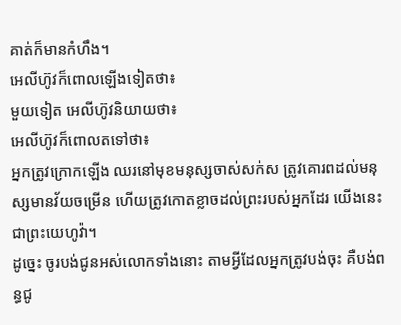គាត់ក៏មានកំហឹង។
អេលីហ៊ូវក៏ពោលឡើងទៀតថា៖
មួយទៀត អេលីហ៊ូវនិយាយថា៖
អេលីហ៊ូវក៏ពោលតទៅថា៖
អ្នកត្រូវក្រោកឡើង ឈរនៅមុខមនុស្សចាស់សក់ស ត្រូវគោរពដល់មនុស្សមានវ័យចម្រើន ហើយត្រូវកោតខ្លាចដល់ព្រះរបស់អ្នកដែរ យើងនេះជាព្រះយេហូវ៉ា។
ដូច្នេះ ចូរបង់ជូនអស់លោកទាំងនោះ តាមអ្វីដែលអ្នកត្រូវបង់ចុះ គឺបង់ពន្ធជូ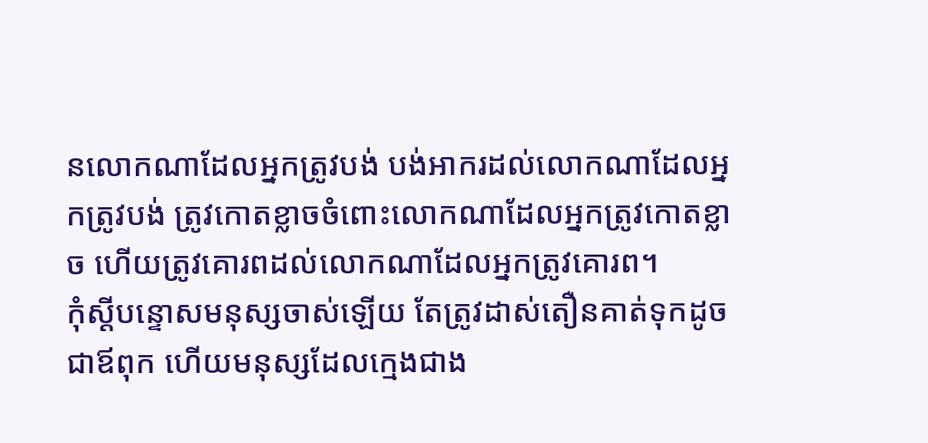នលោកណាដែលអ្នកត្រូវបង់ បង់អាករដល់លោកណាដែលអ្នកត្រូវបង់ ត្រូវកោតខ្លាចចំពោះលោកណាដែលអ្នកត្រូវកោតខ្លាច ហើយត្រូវគោរពដល់លោកណាដែលអ្នកត្រូវគោរព។
កុំស្តីបន្ទោសមនុស្សចាស់ឡើយ តែត្រូវដាស់តឿនគាត់ទុកដូចជាឪពុក ហើយមនុស្សដែលក្មេងជាង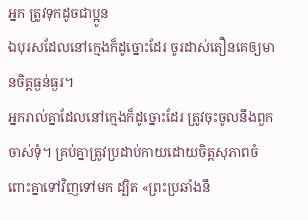អ្នក ត្រូវទុកដូចជាប្អូន
ឯបុរសដែលនៅក្មេងក៏ដូច្នោះដែរ ចូរដាស់តឿនគេឲ្យមានចិត្តធ្ងន់ធ្ងរ។
អ្នករាល់គ្នាដែលនៅក្មេងក៏ដូច្នោះដែរ ត្រូវចុះចូលនឹងពួកចាស់ទុំ។ គ្រប់គ្នាត្រូវប្រដាប់កាយដោយចិត្តសុភាពចំពោះគ្នាទៅវិញទៅមក ដ្បិត «ព្រះប្រឆាំងនឹ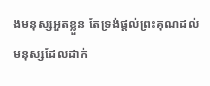ងមនុស្សអួតខ្លួន តែទ្រង់ផ្តល់ព្រះគុណដល់មនុស្សដែលដាក់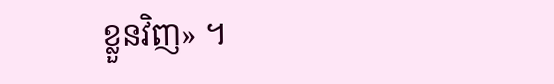ខ្លួនវិញ» ។